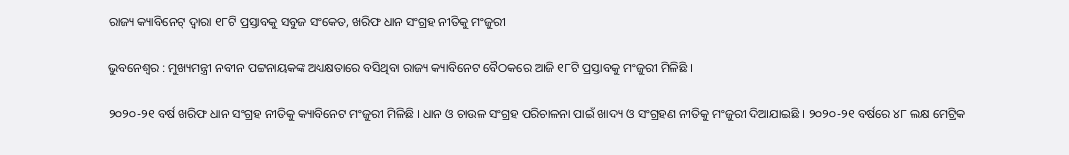ରାଜ୍ୟ କ୍ୟାବିନେଟ୍ ଦ୍ବାରା ୧୮ଟି ପ୍ରସ୍ତାବକୁ ସବୁଜ ସଂକେତ, ଖରିଫ ଧାନ ସଂଗ୍ରହ ନୀତିକୁ ମଂଜୁରୀ

ଭୁବନେଶ୍ବର : ମୁଖ୍ୟମନ୍ତ୍ରୀ ନବୀନ ପଟ୍ଟନାୟକଙ୍କ ଅଧ୍ୟକ୍ଷତାରେ ବସିଥିବା ରାଜ୍ୟ କ୍ୟାବିନେଟ ବୈଠକରେ ଆଜି ୧୮ଟି ପ୍ରସ୍ତାବକୁ ମଂଜୁରୀ ମିଳିଛି ।

୨୦୨୦-୨୧ ବର୍ଷ ଖରିଫ ଧାନ ସଂଗ୍ରହ ନୀତିକୁ କ୍ୟାବିନେଟ ମଂଜୁରୀ ମିଳିଛି । ଧାନ ଓ ଚାଉଳ ସଂଗ୍ରହ ପରିଚାଳନା ପାଇଁ ଖାଦ୍ୟ ଓ ସଂଗ୍ରହଣ ନୀତିକୁ ମଂଜୁରୀ ଦିଆଯାଇଛି । ୨୦୨୦-୨୧ ବର୍ଷରେ ୪୮ ଲକ୍ଷ ମେଟ୍ରିକ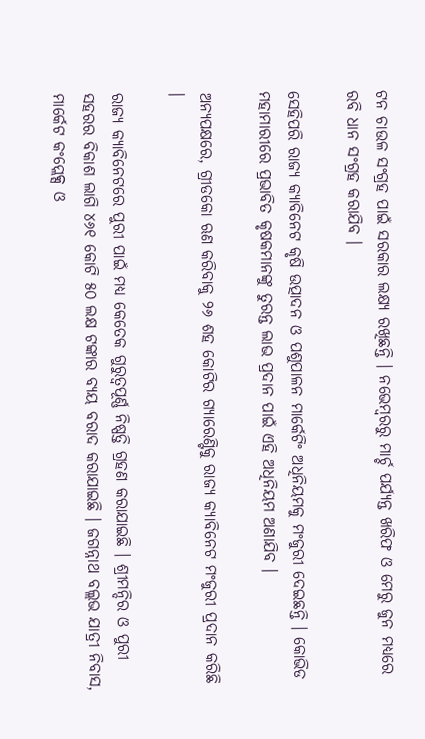ଟନ ଚାଉଳ ସଂଗ୍ରହ ପାଇଁ ସରକାର ଲକ୍ଷ୍ୟ ରଖିଛନ୍ତି । ନଭେମ୍ବରରୁ ମାର୍ଚ୍ଚ ପର୍ଯ୍ୟନ୍ତ ଖରିଫ ଓ ମେରୁ ଜୁନ ମଧ୍ୟରେ ରବି ଧାନ ସଂଗ୍ରହ କରାଯିବ ।

ସେହିପରି ରାଜ୍ୟ କ୍ୟାବିନେଟ କୃଷି ଉତ୍ପାଦନ ଓ ପଶୁପାଳନ ମାର୍କେଟିଂ ଅଧିନିୟମକୁ ମଂଜୁରୀ ଦେଇଛନ୍ତି । କୋଭିଡ ମହାମାରୀରେ ପ୍ରଭାବିତ କୃଷକମାନଙ୍କୁ ତୁରନ୍ତ ଲାଭ ପ୍ରଦାନ ପାଇଁ ଏହି ଅଧିନିୟମ ଅଣାଯିବ ।

ଅନ୍ୟପକ୍ଷରେ, ଗ୍ରୀଡକୋ ଋଣ କରିବାକୁ ୨୬ ଶହ କୋଟିର ଗ୍ୟାରେଣ୍ଟିକୁ ରାଜ୍ୟ କ୍ୟାବିନେଟ ମଂଜୁରୀ ପ୍ରଦାନ କରିଛି ।

ରାଜ୍ୟ କ୍ୟାବିନେଟରେ ପୁରୀ ପାଇଁ ମଧ୍ୟ କେତେକ ଗୁରୁତ୍ବପୂର୍ଣ୍ଣ ନିଷ୍ପତ୍ତି ଗ୍ରହଣ କରାଯାଇଛି । ଶ୍ରୀମନ୍ଦିର ଓ ପୁରୀ ସହରର ବିକାଶ ଲାଗି ୪୬୧ କୋଟି ୫୦ ଲକ୍ଷ ଟଙ୍କାର ବ୍ୟୟ ବରାଦ କରାଯାଇଛି । ଜଗନ୍ନାଥ ବଲ୍ଲଭ ଯାତ୍ରୀ ନିବାସ, ମାର୍କେଟ କଂପ୍ଲେକ୍ସ ଓ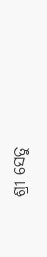ଶ୍ରୀ ସେତୁ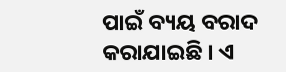ପାଇଁ ବ୍ୟୟ ବରାଦ କରାଯାଇଛି । ଏ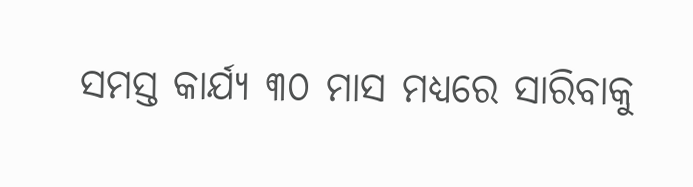ସମସ୍ତ କାର୍ଯ୍ୟ ୩୦ ମାସ ମଧ୍ୟରେ ସାରିବାକୁ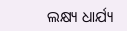ଲକ୍ଷ୍ୟ ଧାର୍ଯ୍ୟ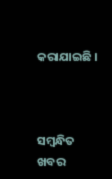କରାଯାଇଛି ।



ସମ୍ବନ୍ଧିତ ଖବର